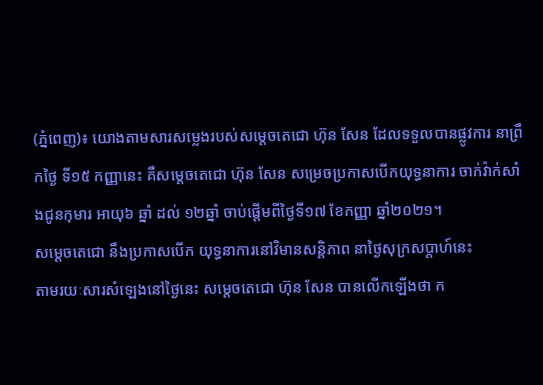(ភ្នំពេញ)៖ យោងតាមសារសម្លេងរបស់សម្តេចតេជោ ហ៊ុន សែន ដែលទទួលបានផ្លូវការ នាព្រឹកថ្ងៃ ទី១៥ កញ្ញានេះ គឺសម្តេចតេជោ ហ៊ុន សែន សម្រេចប្រកាសបើកយុទ្ធនាការ ចាក់វ៉ាក់សាំងជូនកុមារ អាយុ៦ ឆ្នាំ ដល់ ១២ឆ្នាំ ចាប់ផ្តើមពីថ្ងៃទី១៧ ខែកញ្ញា ឆ្នាំ២០២១។
សម្តេចតេជោ នឹងប្រកាសបើក យុទ្ធនាការនៅវិមានសន្តិភាព នាថ្ងៃសុក្រសប្តាហ៍នេះ
តាមរយៈសារសំឡេងនៅថ្ងៃនេះ សម្តេចតេជោ ហ៊ុន សែន បានលើកឡើងថា ក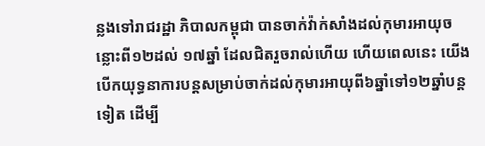ន្លងទៅរាជរដ្ឋា ភិបាលកម្ពុជា បានចាក់វ៉ាក់សាំងដល់កុមារអាយុចន្លោះពី១២ដល់ ១៧ឆ្នាំ ដែលជិតរួចរាល់ហើយ ហើយពេលនេះ យើងបើកយុទ្ធនាការបន្តសម្រាប់ចាក់ដល់កុមារអាយុពី៦ឆ្នាំទៅ១២ឆ្នាំបន្តទៀត ដើម្បី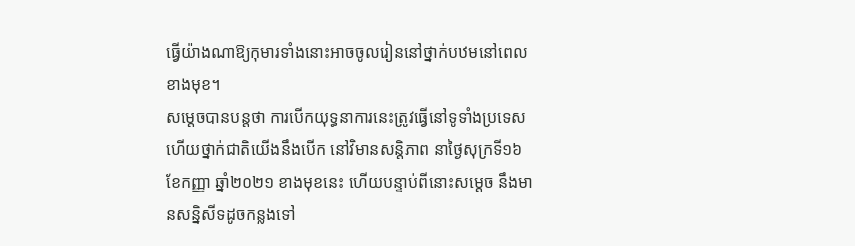ធ្វើយ៉ាងណាឱ្យកុមារទាំងនោះអាចចូលរៀននៅថ្នាក់បឋមនៅពេលខាងមុខ។
សម្តេចបានបន្តថា ការបើកយុទ្ធនាការនេះត្រូវធ្វើនៅទូទាំងប្រទេស ហើយថ្នាក់ជាតិយើងនឹងបើក នៅវិមានសន្តិភាព នាថ្ងៃសុក្រទី១៦ ខែកញ្ញា ឆ្នាំ២០២១ ខាងមុខនេះ ហើយបន្ទាប់ពីនោះសម្តេច នឹងមានសន្និសីទដូចកន្លងទៅ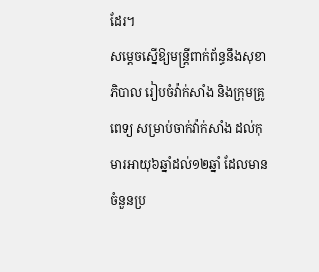ដែរ។
សម្តេចស្នើឱ្យមន្រ្តីពាក់ព័ន្ធនឹងសុខាភិបាល រៀបចំវ៉ាក់សាំង និងក្រុមគ្រូពេទ្យ សម្រាប់ចាក់វ៉ាក់សាំង ដល់កុមារអាយុ៦ឆ្នាំដល់១២ឆ្នាំ ដែលមានចំនួនប្រ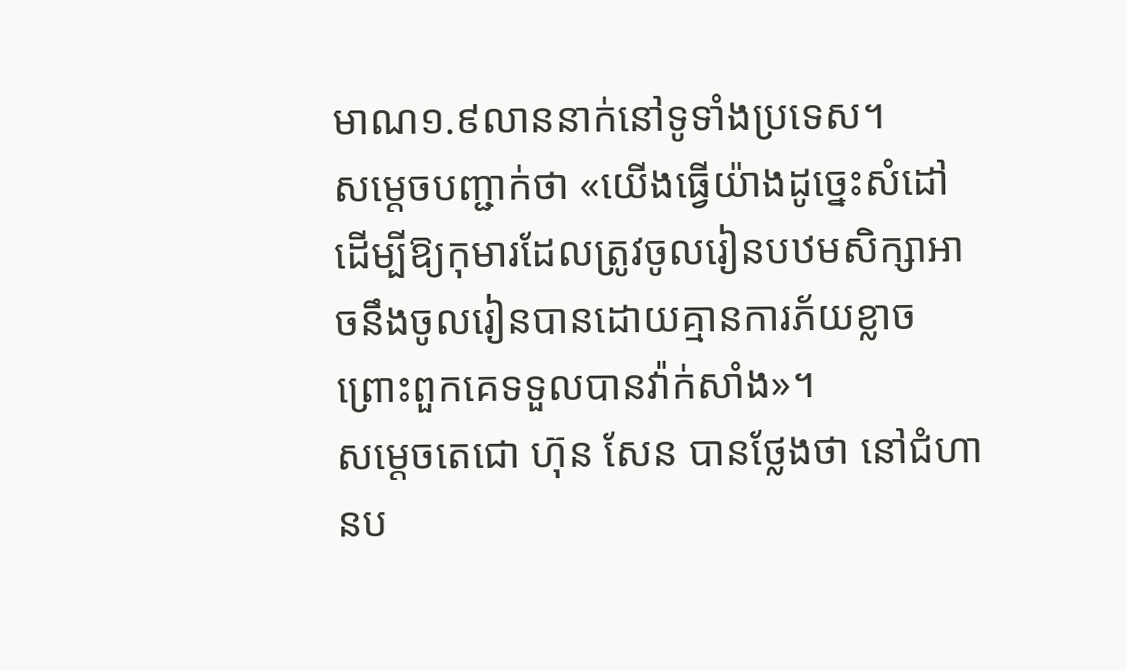មាណ១.៩លាននាក់នៅទូទាំងប្រទេស។
សម្តេចបញ្ជាក់ថា «យើងធ្វើយ៉ាងដូច្នេះសំដៅដើម្បីឱ្យកុមារដែលត្រូវចូលរៀនបឋមសិក្សាអាចនឹងចូលរៀនបានដោយគ្មានការភ័យខ្លាច ព្រោះពួកគេទទួលបានវ៉ាក់សាំង»។
សម្តេចតេជោ ហ៊ុន សែន បានថ្លែងថា នៅជំហានប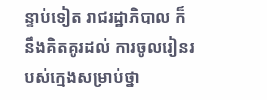ន្ទាប់ទៀត រាជរដ្ឋាភិបាល ក៏នឹងគិតគូរដល់ ការចូលរៀនរបស់ក្មេងសម្រាប់ថ្នា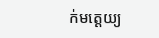ក់មត្តេយ្យ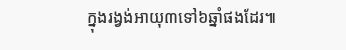ក្នុងរង្វង់អាយុ៣ទៅ៦ឆ្នាំផងដែរ៕